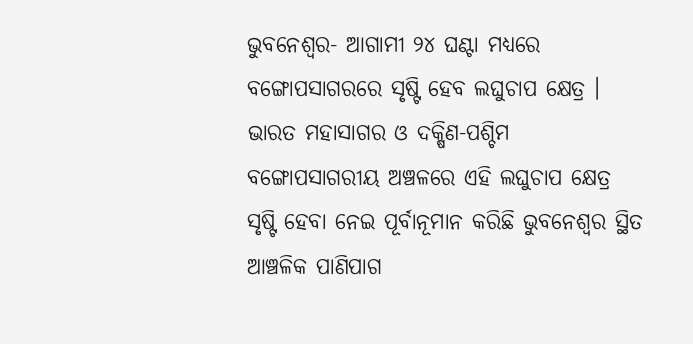ଭୁବନେଶ୍ବର- ଆଗାମୀ ୨୪ ଘଣ୍ଟା ମଧ୍ୟରେ ବଙ୍ଗୋପସାଗରରେ ସୃଷ୍ଟି ହେବ ଲଘୁଚାପ କ୍ଷେତ୍ର । ଭାରତ ମହାସାଗର ଓ ଦକ୍ଷିଣ-ପଶ୍ଚିମ ବଙ୍ଗୋପସାଗରୀୟ ଅଞ୍ଚଳରେ ଏହି ଲଘୁଚାପ କ୍ଷେତ୍ର ସୃଷ୍ଟି ହେବା ନେଇ ପୂର୍ବାନୂମାନ କରିଛି ଭୁବନେଶ୍ବର ସ୍ଥିତ ଆଞ୍ଚଳିକ ପାଣିପାଗ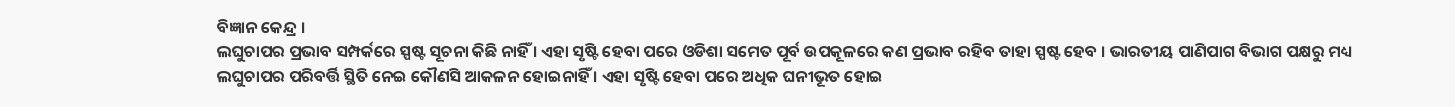ବିଜ୍ଞାନ କେନ୍ଦ୍ର ।
ଲଘୁଚାପର ପ୍ରଭାବ ସମ୍ପର୍କରେ ସ୍ପଷ୍ଟ ସୂଚନା କିଛି ନାହିଁ । ଏହା ସୃଷ୍ଟି ହେବା ପରେ ଓଡିଶା ସମେତ ପୂର୍ବ ଉପକୂଳରେ କଣ ପ୍ରଭାବ ରହିବ ତାହା ସ୍ପଷ୍ଟ ହେବ । ଭାରତୀୟ ପାଣିପାଗ ବିଭାଗ ପକ୍ଷରୁ ମଧ୍ୟ ଲଘୁଚାପର ପରିବର୍ତ୍ତି ସ୍ଥିତି ନେଇ କୌଣସି ଆକଳନ ହୋଇନାହିଁ । ଏହା ସୃଷ୍ଟି ହେବା ପରେ ଅଧିକ ଘନୀଭୂତ ହୋଇ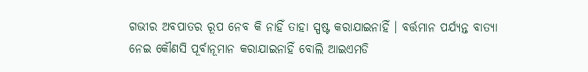ଗଭୀର ଅବପାତର ରୂପ ନେବ କି ନାହିଁ ତାହା ସ୍ପଷ୍ଟ କରାଯାଇନାହିଁ । ବର୍ତ୍ତମାନ ପର୍ଯ୍ୟନ୍ତ ବାତ୍ୟା ନେଇ କୌଣସି ପୂର୍ବାନୂମାନ କରାଯାଇନାହିଁ ବୋଲି ଆଇଏମଡି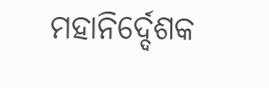ମହାନିର୍ଦ୍ଦେଶକ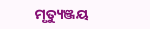ମୃତ୍ୟୁଞ୍ଜୟ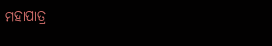ମହାପାତ୍ର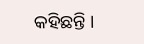କହିଛନ୍ତି ।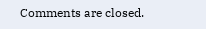Comments are closed.